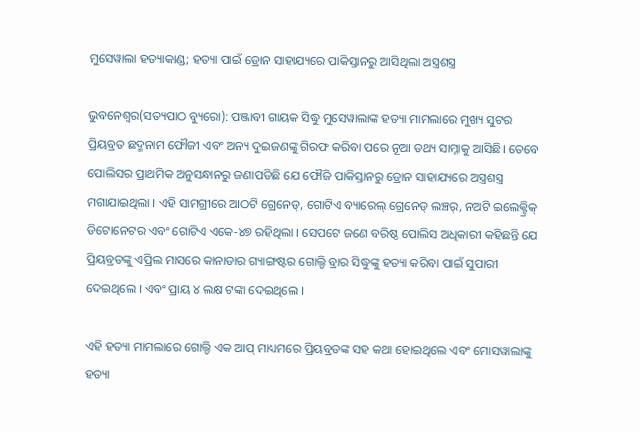ମୁସେୱାଲା ହତ୍ୟାକାଣ୍ଡ; ହତ୍ୟା ପାଇଁ ଡ୍ରୋନ ସାହାଯ୍ୟରେ ପାକିସ୍ତାନରୁ ଆସିଥିଲା ଅସ୍ତ୍ରଶସ୍ତ୍ର

ଭୁବନେଶ୍ୱର(ସତ୍ୟପାଠ ବ୍ୟୁରୋ): ପଞ୍ଜାବୀ ଗାୟକ ସିଦ୍ଧୁ ମୁସେୱାଲାଙ୍କ ହତ୍ୟା ମାମଲାରେ ମୁଖ୍ୟ ସୁଟର ପ୍ରିୟବ୍ରତ ଛଦ୍ମନାମ ଫୌଜୀ ଏବଂ ଅନ୍ୟ ଦୁଇଜଣଙ୍କୁ ଗିରଫ କରିବା ପରେ ନୂଆ ତଥ୍ୟ ସାମ୍ନାକୁ ଆସିଛି। ତେବେ ପୋଲିସର ପ୍ରାଥମିକ ଅନୁସନ୍ଧାନରୁ ଜଣାପଡିଛି ଯେ ଫୌଜି ପାକିସ୍ତାନରୁ ଡ୍ରୋନ ସାହାଯ୍ୟରେ ଅସ୍ତ୍ରଶସ୍ତ୍ର ମଗାଯାଇଥିଲା । ଏହି ସାମଗ୍ରୀରେ ଆଠଟି ଗ୍ରେନେଡ୍, ଗୋଟିଏ ବ୍ୟାରେଲ୍ ଗ୍ରେନେଡ୍ ଲଞ୍ଚର୍, ନଅଟି ଇଲେକ୍ଟ୍ରିକ୍ ଡିଟୋନେଟର ଏବଂ ଗୋଟିଏ ଏକେ-୪୭ ରହିଥିଲା । ସେପଟେ ଜଣେ ବରିଷ୍ଠ ପୋଲିସ ଅଧିକାରୀ କହିଛନ୍ତି ଯେ ପ୍ରିୟବ୍ରତଙ୍କୁ ଏପ୍ରିଲ ମାସରେ କାନାଡାର ଗ୍ୟାଙ୍ଗଷ୍ଟର ଗୋଲ୍ଡି ବ୍ରାର ସିଦ୍ଧୁଙ୍କୁ ହତ୍ୟା କରିବା ପାଇଁ ସୁପାରୀ ଦେଇଥିଲେ । ଏବଂ ପ୍ରାୟ ୪ ଲକ୍ଷ ଟଙ୍କା ଦେଇଥିଲେ ।

ଏହି ହତ୍ୟା ମାମଲାରେ ଗୋଲ୍ଡି ଏକ ଆପ୍ ମାଧ୍ୟମରେ ପ୍ରିୟବ୍ରତଙ୍କ ସହ କଥା ହୋଇଥିଲେ ଏବଂ ମୋସୱାଲାଙ୍କୁ ହତ୍ୟା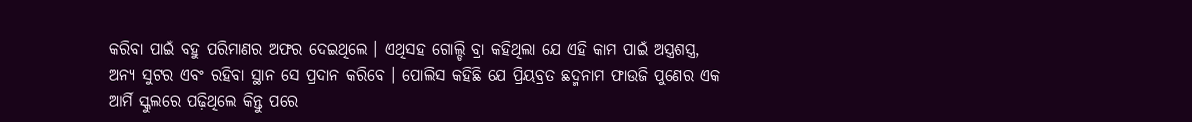କରିବା ପାଇଁ ବହୁ ପରିମାଣର ଅଫର ଦେଇଥିଲେ । ଏଥିସହ ଗୋଲ୍ଡି ବ୍ରା କହିଥିଲା ଯେ ଏହି କାମ ପାଇଁ ଅସ୍ତ୍ରଶସ୍ତ୍ର, ଅନ୍ୟ ସୁଟର ଏବଂ ରହିବା ସ୍ଥାନ ସେ ପ୍ରଦାନ କରିବେ । ପୋଲିସ କହିଛି ଯେ ପ୍ରିୟବ୍ରତ ଛଦ୍ମନାମ ଫାଉଜି ପୁଣେର ଏକ ଆର୍ମି ସ୍କୁଲରେ ପଢ଼ିଥିଲେ କିନ୍ତୁ ପରେ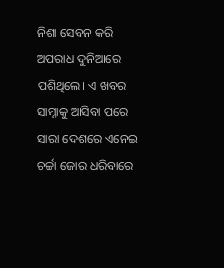ନିଶା ସେବନ କରି ଅପରାଧ ଦୁନିଆରେ ପଶିଥିଲେ। ଏ ଖବର ସାମ୍ନାକୁ ଆସିବା ପରେ ସାରା ଦେଶରେ ଏନେଇ ଚର୍ଚ୍ଚା ଜୋର ଧରିବାରେ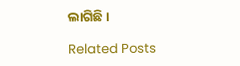ଲାଗିଛି ।

Related Posts